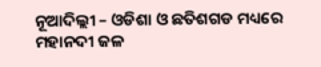ନୂଆଦିଲ୍ଲୀ – ଓଡିଶା ଓ ଛତିଶଗଡ ମଧ୍ୟରେ ମହାନଦୀ ଜଳ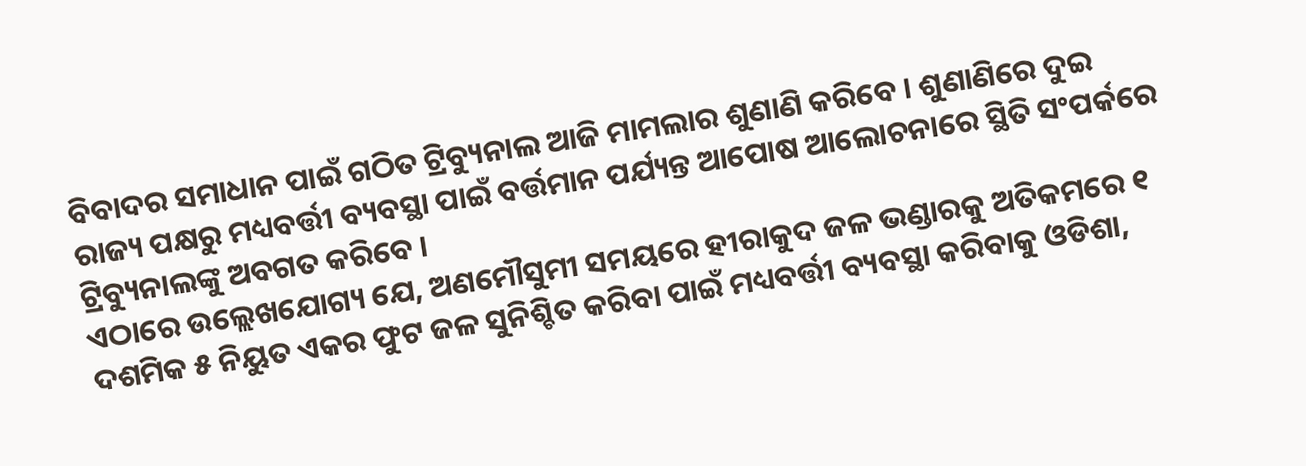ବିବାଦର ସମାଧାନ ପାଇଁ ଗଠିତ ଟ୍ରିବ୍ୟୁନାଲ ଆଜି ମାମଲାର ଶୁଣାଣି କରିବେ । ଶୁଣାଣିରେ ଦୁଇ ରାଜ୍ୟ ପକ୍ଷରୁ ମଧ୍ୟବର୍ତ୍ତୀ ବ୍ୟବସ୍ଥା ପାଇଁ ବର୍ତ୍ତମାନ ପର୍ଯ୍ୟନ୍ତ ଆପୋଷ ଆଲୋଚନାରେ ସ୍ଥିତି ସଂପର୍କରେ ଟ୍ରିବ୍ୟୁନାଲଙ୍କୁ ଅବଗତ କରିବେ ।
ଏଠାରେ ଉଲ୍ଲେଖଯୋଗ୍ୟ ଯେ, ଅଣମୌସୁମୀ ସମୟରେ ହୀରାକୁଦ ଜଳ ଭଣ୍ଡାରକୁ ଅତିକମରେ ୧ ଦଶମିକ ୫ ନିୟୁତ ଏକର ଫୁଟ ଜଳ ସୁନିଶ୍ଚିତ କରିବା ପାଇଁ ମଧ୍ୟବର୍ତ୍ତୀ ବ୍ୟବସ୍ଥା କରିବାକୁ ଓଡିଶା,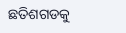ଛତିଶଗଡକୁ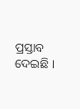ପ୍ରସ୍ତାବ ଦେଇଛି ।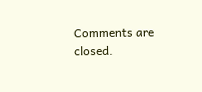Comments are closed.